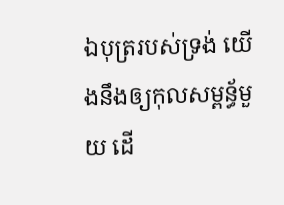ឯបុត្ររបស់ទ្រង់ យើងនឹងឲ្យកុលសម្ពន័្ធមួយ ដើ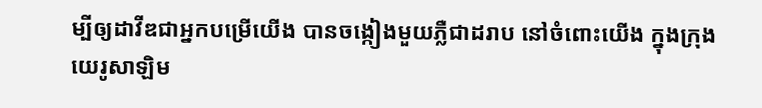ម្បីឲ្យដាវីឌជាអ្នកបម្រើយើង បានចង្កៀងមួយភ្លឺជាដរាប នៅចំពោះយើង ក្នុងក្រុងយេរូសាឡិម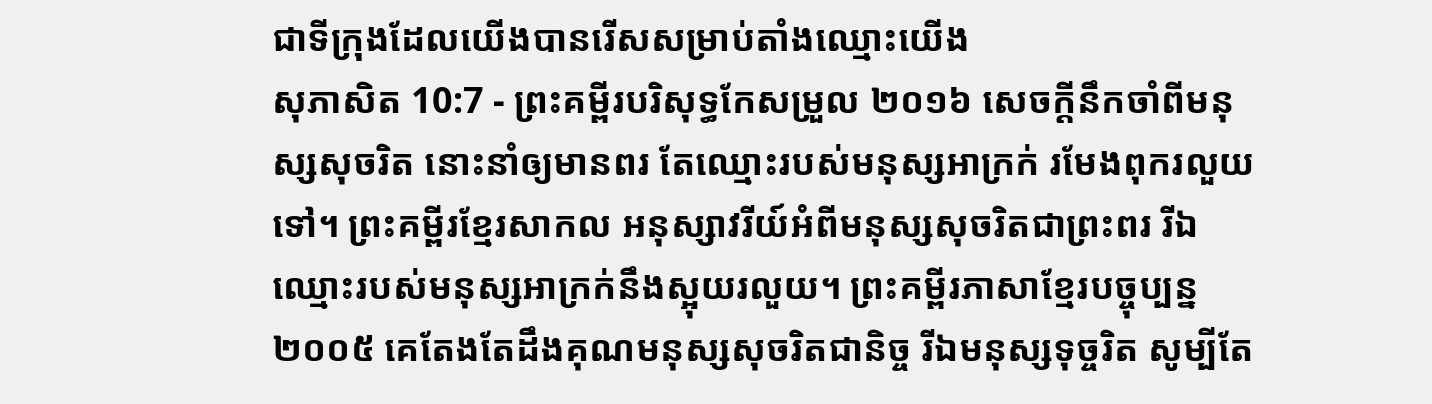ជាទីក្រុងដែលយើងបានរើសសម្រាប់តាំងឈ្មោះយើង
សុភាសិត 10:7 - ព្រះគម្ពីរបរិសុទ្ធកែសម្រួល ២០១៦ សេចក្ដីនឹកចាំពីមនុស្សសុចរិត នោះនាំឲ្យមានពរ តែឈ្មោះរបស់មនុស្សអាក្រក់ រមែងពុករលួយទៅ។ ព្រះគម្ពីរខ្មែរសាកល អនុស្សាវរីយ៍អំពីមនុស្សសុចរិតជាព្រះពរ រីឯឈ្មោះរបស់មនុស្សអាក្រក់នឹងស្អុយរលួយ។ ព្រះគម្ពីរភាសាខ្មែរបច្ចុប្បន្ន ២០០៥ គេតែងតែដឹងគុណមនុស្សសុចរិតជានិច្ច រីឯមនុស្សទុច្ចរិត សូម្បីតែ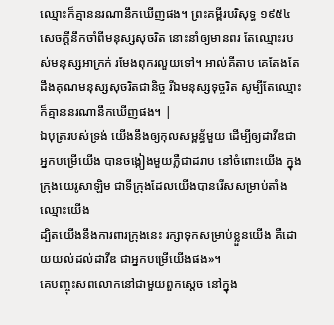ឈ្មោះក៏គ្មាននរណានឹកឃើញផង។ ព្រះគម្ពីរបរិសុទ្ធ ១៩៥៤ សេចក្ដីនឹកចាំពីមនុស្សសុចរិត នោះនាំឲ្យមានពរ តែឈ្មោះរបស់មនុស្សអាក្រក់ រមែងពុករលួយទៅ។ អាល់គីតាប គេតែងតែដឹងគុណមនុស្សសុចរិតជានិច្ច រីឯមនុស្សទុច្ចរិត សូម្បីតែឈ្មោះក៏គ្មាននរណានឹកឃើញផង។ |
ឯបុត្ររបស់ទ្រង់ យើងនឹងឲ្យកុលសម្ពន័្ធមួយ ដើម្បីឲ្យដាវីឌជាអ្នកបម្រើយើង បានចង្កៀងមួយភ្លឺជាដរាប នៅចំពោះយើង ក្នុងក្រុងយេរូសាឡិម ជាទីក្រុងដែលយើងបានរើសសម្រាប់តាំងឈ្មោះយើង
ដ្បិតយើងនឹងការពារក្រុងនេះ រក្សាទុកសម្រាប់ខ្លួនយើង គឺដោយយល់ដល់ដាវីឌ ជាអ្នកបម្រើយើងផង»។
គេបញ្ចុះសពលោកនៅជាមួយពួកស្តេច នៅក្នុង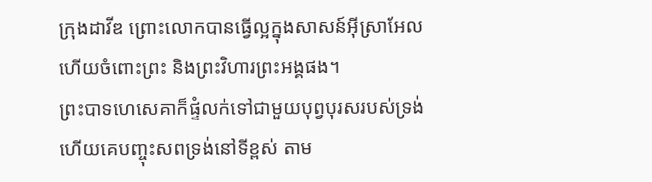ក្រុងដាវីឌ ព្រោះលោកបានធ្វើល្អក្នុងសាសន៍អ៊ីស្រាអែល ហើយចំពោះព្រះ និងព្រះវិហារព្រះអង្គផង។
ព្រះបាទហេសេគាក៏ផ្ទំលក់ទៅជាមួយបុព្វបុរសរបស់ទ្រង់ ហើយគេបញ្ចុះសពទ្រង់នៅទីខ្ពស់ តាម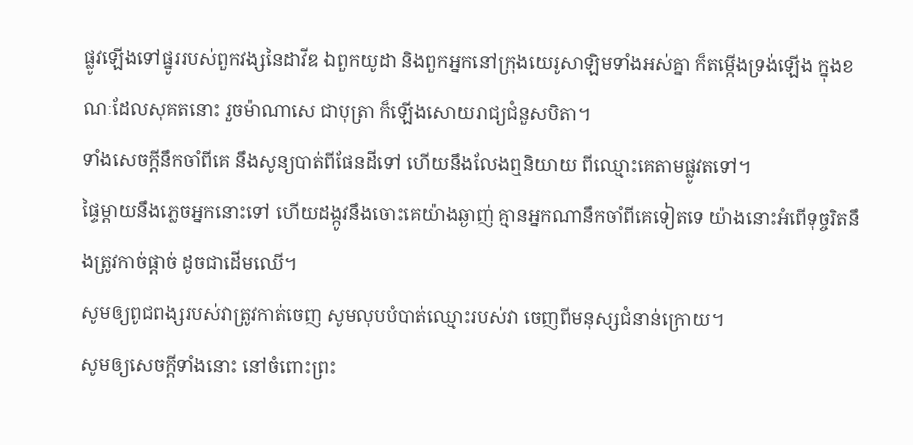ផ្លូវឡើងទៅផ្នូររបស់ពួកវង្សនៃដាវីឌ ឯពួកយូដា និងពួកអ្នកនៅក្រុងយេរូសាឡិមទាំងអស់គ្នា ក៏តម្កើងទ្រង់ឡើង ក្នុងខណៈដែលសុគតនោះ រួចម៉ាណាសេ ជាបុត្រា ក៏ឡើងសោយរាជ្យជំនួសបិតា។
ទាំងសេចក្ដីនឹកចាំពីគេ នឹងសូន្យបាត់ពីផែនដីទៅ ហើយនឹងលែងឮនិយាយ ពីឈ្មោះគេតាមផ្លូវតទៅ។
ផ្ទៃម្តាយនឹងភ្លេចអ្នកនោះទៅ ហើយដង្កូវនឹងចោះគេយ៉ាងឆ្ងាញ់ គ្មានអ្នកណានឹកចាំពីគេទៀតទេ យ៉ាងនោះអំពើទុច្ចរិតនឹងត្រូវកាច់ផ្តាច់ ដូចជាដើមឈើ។
សូមឲ្យពូជពង្សរបស់វាត្រូវកាត់ចេញ សូមលុបបំបាត់ឈ្មោះរបស់វា ចេញពីមនុស្សជំនាន់ក្រោយ។
សូមឲ្យសេចក្ដីទាំងនោះ នៅចំពោះព្រះ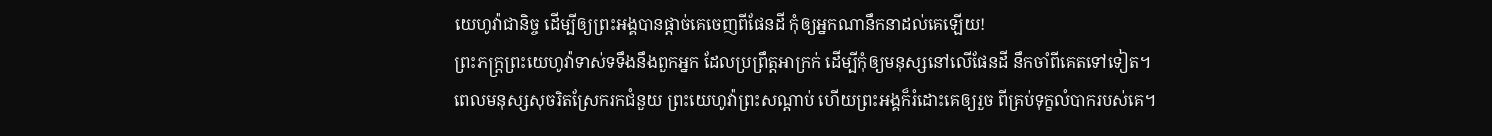យេហូវ៉ាជានិច្ច ដើម្បីឲ្យព្រះអង្គបានផ្តាច់គេចេញពីផែនដី កុំឲ្យអ្នកណានឹកនាដល់គេឡើយ!
ព្រះភក្ត្រព្រះយេហូវ៉ាទាស់ទទឹងនឹងពួកអ្នក ដែលប្រព្រឹត្តអាក្រក់ ដើម្បីកុំឲ្យមនុស្សនៅលើផែនដី នឹកចាំពីគេតទៅទៀត។
ពេលមនុស្សសុចរិតស្រែករកជំនួយ ព្រះយេហូវ៉ាព្រះសណ្ដាប់ ហើយព្រះអង្គក៏រំដោះគេឲ្យរួច ពីគ្រប់ទុក្ខលំបាករបស់គេ។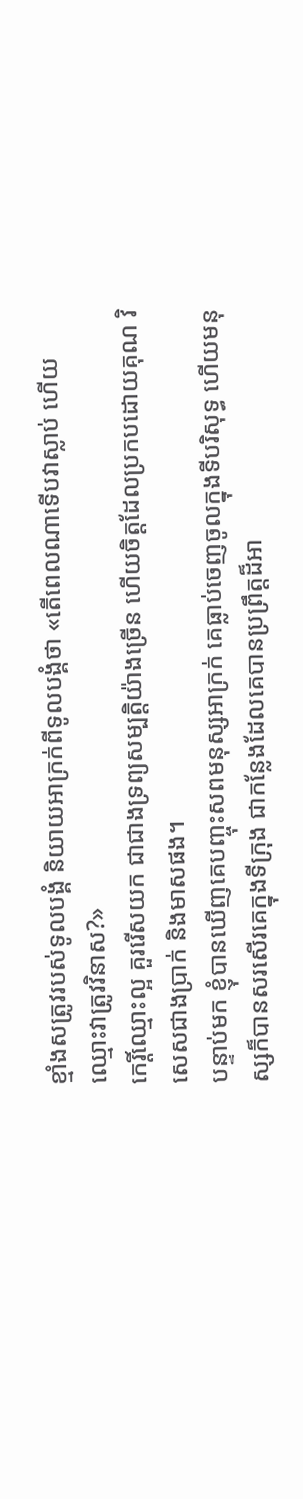ខ្មាំងសត្រូវរបស់ទូលបង្គំ និយាយអាក្រក់ពីទូលបង្គំថា «តើពេលណាទើបវាស្លាប់ ហើយឈ្មោះវាត្រូវវិនាស?»
កេរ្តិ៍ឈ្មោះល្អ គួររើសយក ជាជាងទ្រព្យសម្បត្តិយ៉ាងច្រើន ហើយចិត្តដែលប្រកបដោយគុណ វិសេសជាងប្រាក់ និងមាសផង។
បន្ទាប់មក ខ្ញុំបានឃើញគេបញ្ចុះសពមនុស្សអាក្រក់ គេធ្លាប់ចេញចូលក្នុងទីបរិសុទ្ធ ហើយមនុស្សក៏បានសរសើរគេក្នុងទីក្រុង ជាកន្លែងដែលគេបានប្រព្រឹត្តដ៏អា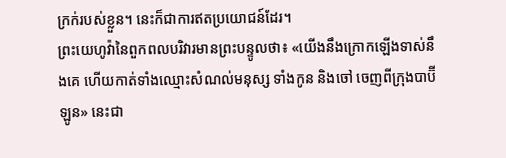ក្រក់របស់ខ្លួន។ នេះក៏ជាការឥតប្រយោជន៍ដែរ។
ព្រះយេហូវ៉ានៃពួកពលបរិវារមានព្រះបន្ទូលថា៖ «យើងនឹងក្រោកឡើងទាស់នឹងគេ ហើយកាត់ទាំងឈ្មោះសំណល់មនុស្ស ទាំងកូន និងចៅ ចេញពីក្រុងបាប៊ីឡូន» នេះជា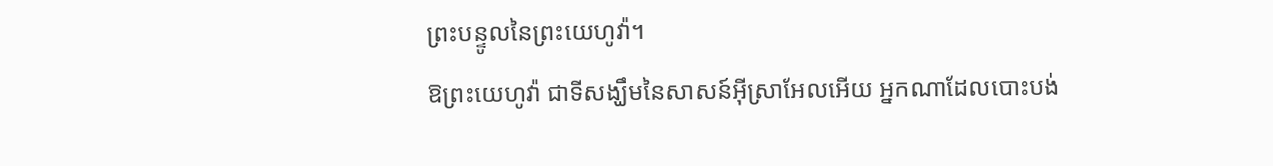ព្រះបន្ទូលនៃព្រះយេហូវ៉ា។
ឱព្រះយេហូវ៉ា ជាទីសង្ឃឹមនៃសាសន៍អ៊ីស្រាអែលអើយ អ្នកណាដែលបោះបង់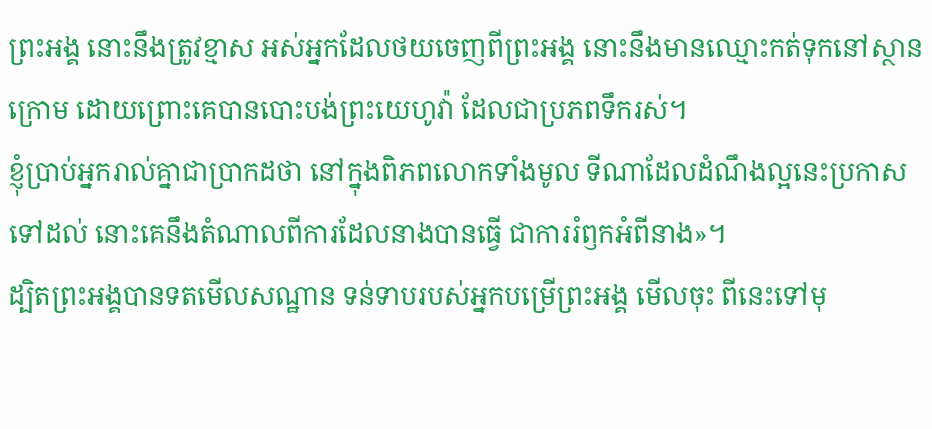ព្រះអង្គ នោះនឹងត្រូវខ្មាស អស់អ្នកដែលថយចេញពីព្រះអង្គ នោះនឹងមានឈ្មោះកត់ទុកនៅស្ថានក្រោម ដោយព្រោះគេបានបោះបង់ព្រះយេហូវ៉ា ដែលជាប្រភពទឹករស់។
ខ្ញុំប្រាប់អ្នករាល់គ្នាជាប្រាកដថា នៅក្នុងពិភពលោកទាំងមូល ទីណាដែលដំណឹងល្អនេះប្រកាសទៅដល់ នោះគេនឹងតំណាលពីការដែលនាងបានធ្វើ ជាការរំឭកអំពីនាង»។
ដ្បិតព្រះអង្គបានទតមើលសណ្ឋាន ទន់ទាបរបស់អ្នកបម្រើព្រះអង្គ មើលចុះ ពីនេះទៅមុ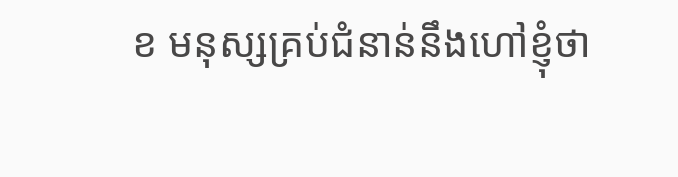ខ មនុស្សគ្រប់ជំនាន់នឹងហៅខ្ញុំថា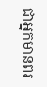ជាអ្នកមានពរ